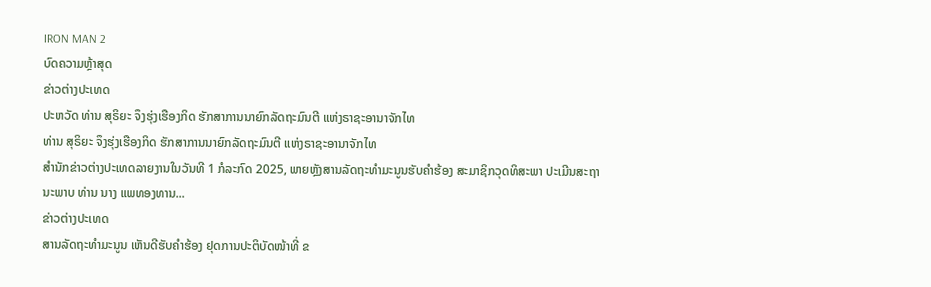IRON MAN 2
ບົດຄວາມຫຼ້າສຸດ
ຂ່າວຕ່າງປະເທດ
ປະຫວັດ ທ່ານ ສຸຣິຍະ ຈຶງຮຸ່ງເຮືອງກິດ ຮັກສາການນາຍົກລັດຖະມົນຕີ ແຫ່ງຣາຊະອານາຈັກໄທ
ທ່ານ ສຸຣິຍະ ຈຶງຮຸ່ງເຮືອງກິດ ຮັກສາການນາຍົກລັດຖະມົນຕີ ແຫ່ງຣາຊະອານາຈັກໄທ
ສຳນັກຂ່າວຕ່າງປະເທດລາຍງານໃນວັນທີ 1 ກໍລະກົດ 2025, ພາຍຫຼັງສານລັດຖະທຳມະນູນຮັບຄຳຮ້ອງ ສະມາຊິກວຸດທິສະພາ ປະເມີນສະຖານະພາບ ທ່ານ ນາງ ແພທອງທານ...
ຂ່າວຕ່າງປະເທດ
ສານລັດຖະທຳມະນູນ ເຫັນດີຮັບຄຳຮ້ອງ ຢຸດການປະຕິບັດໜ້າທີ່ ຂ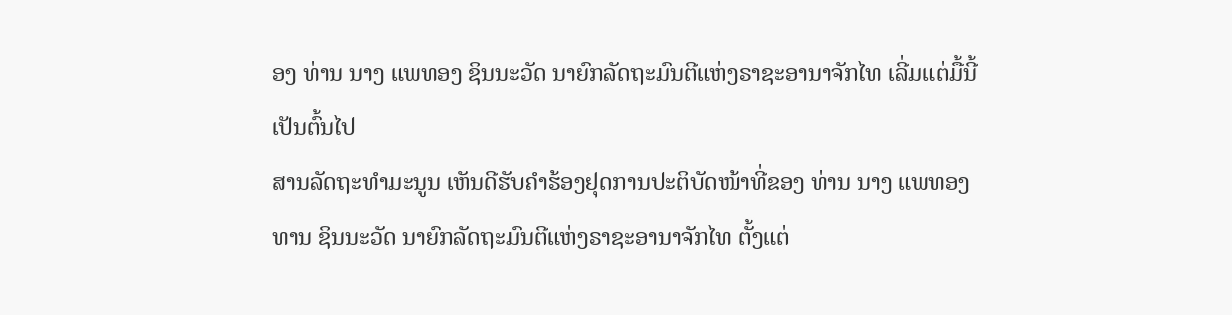ອງ ທ່ານ ນາງ ແພທອງ ຊິນນະວັດ ນາຍົກລັດຖະມົນຕີແຫ່ງຣາຊະອານາຈັກໄທ ເລີ່ມແຕ່ມື້ນີ້ເປັນຕົ້ນໄປ
ສານລັດຖະທຳມະນູນ ເຫັນດີຮັບຄຳຮ້ອງຢຸດການປະຕິບັດໜ້າທີ່ຂອງ ທ່ານ ນາງ ແພທອງທານ ຊິນນະວັດ ນາຍົກລັດຖະມົນຕີແຫ່ງຣາຊະອານາຈັກໄທ ຕັ້ງແຕ່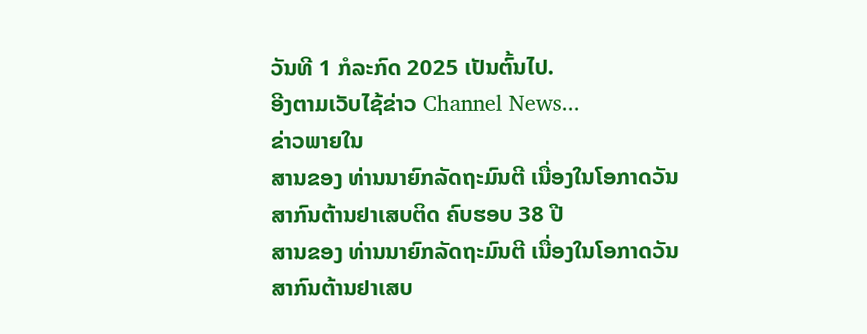ວັນທີ 1 ກໍລະກົດ 2025 ເປັນຕົ້ນໄປ.
ອີງຕາມເວັບໄຊ້ຂ່າວ Channel News...
ຂ່າວພາຍໃນ
ສານຂອງ ທ່ານນາຍົກລັດຖະມົນຕີ ເນື່ອງໃນໂອກາດວັນສາກົນຕ້ານຢາເສບຕິດ ຄົບຮອບ 38 ປີ
ສານຂອງ ທ່ານນາຍົກລັດຖະມົນຕີ ເນື່ອງໃນໂອກາດວັນສາກົນຕ້ານຢາເສບ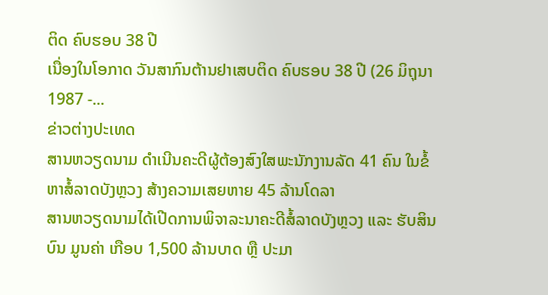ຕິດ ຄົບຮອບ 38 ປີ
ເນື່ອງໃນໂອກາດ ວັນສາກົນຕ້ານຢາເສບຕິດ ຄົບຮອບ 38 ປີ (26 ມິຖຸນາ 1987 -...
ຂ່າວຕ່າງປະເທດ
ສານຫວຽດນາມ ດຳເນີນຄະດີຜູ້ຕ້ອງສົງໃສພະນັກງານລັດ 41 ຄົນ ໃນຂໍ້ຫາສໍ້ລາດບັງຫຼວງ ສ້າງຄວາມເສຍຫາຍ 45 ລ້ານໂດລາ
ສານຫວຽດນາມໄດ້ເປີດການພິຈາລະນາຄະດີສໍ້ລາດບັງຫຼວງ ແລະ ຮັບສິນບົນ ມູນຄ່າ ເກືອບ 1,500 ລ້ານບາດ ຫຼື ປະມາ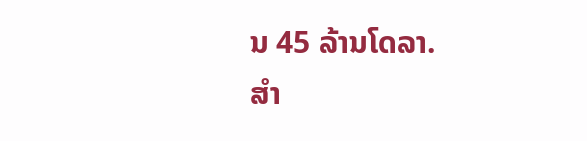ນ 45 ລ້ານໂດລາ.
ສຳ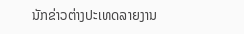ນັກຂ່າວຕ່າງປະເທດລາຍງານ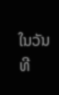ໃນວັນທີ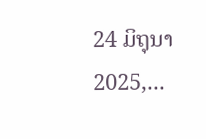24 ມິຖຸນາ 2025,...